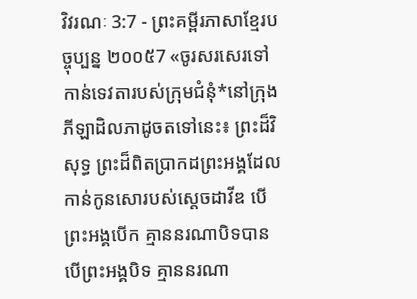វិវរណៈ 3:7 - ព្រះគម្ពីរភាសាខ្មែរបច្ចុប្បន្ន ២០០៥7 «ចូរសរសេរទៅកាន់ទេវតារបស់ក្រុមជំនុំ*នៅក្រុងភីឡាដិលភាដូចតទៅនេះ៖ ព្រះដ៏វិសុទ្ធ ព្រះដ៏ពិតប្រាកដព្រះអង្គដែលកាន់កូនសោរបស់ស្ដេចដាវីឌ បើព្រះអង្គបើក គ្មាននរណាបិទបាន បើព្រះអង្គបិទ គ្មាននរណា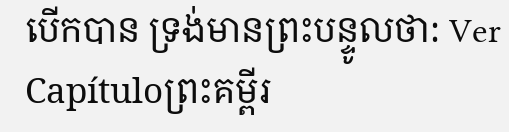បើកបាន ទ្រង់មានព្រះបន្ទូលថា: Ver Capítuloព្រះគម្ពីរ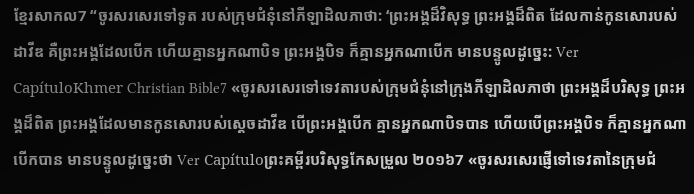ខ្មែរសាកល7 “ចូរសរសេរទៅទូត របស់ក្រុមជំនុំនៅភីឡាដិលភាថា: ‘ព្រះអង្គដ៏វិសុទ្ធ ព្រះអង្គដ៏ពិត ដែលកាន់កូនសោរបស់ដាវីឌ គឺព្រះអង្គដែលបើក ហើយគ្មានអ្នកណាបិទ ព្រះអង្គបិទ ក៏គ្មានអ្នកណាបើក មានបន្ទូលដូច្នេះ: Ver CapítuloKhmer Christian Bible7 «ចូរសរសេរទៅទេវតារបស់ក្រុមជំនុំនៅក្រុងភីឡាដិលភាថា ព្រះអង្គដ៏បរិសុទ្ធ ព្រះអង្គដ៏ពិត ព្រះអង្គដែលមានកូនសោរបស់ស្ដេចដាវីឌ បើព្រះអង្គបើក គ្មានអ្នកណាបិទបាន ហើយបើព្រះអង្គបិទ ក៏គ្មានអ្នកណាបើកបាន មានបន្ទូលដូច្នេះថា Ver Capítuloព្រះគម្ពីរបរិសុទ្ធកែសម្រួល ២០១៦7 «ចូរសរសេរផ្ញើទៅទេវតានៃក្រុមជំ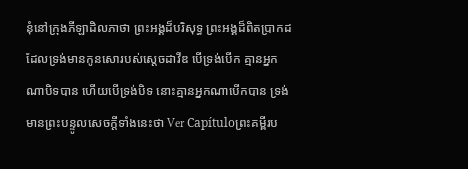នុំនៅក្រុងភីឡាដិលភាថា ព្រះអង្គដ៏បរិសុទ្ធ ព្រះអង្គដ៏ពិតប្រាកដ ដែលទ្រង់មានកូនសោរបស់ស្តេចដាវីឌ បើទ្រង់បើក គ្មានអ្នកណាបិទបាន ហើយបើទ្រង់បិទ នោះគ្មានអ្នកណាបើកបាន ទ្រង់មានព្រះបន្ទូលសេចក្ដីទាំងនេះថា Ver Capítuloព្រះគម្ពីរប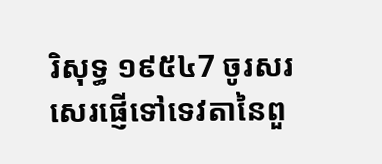រិសុទ្ធ ១៩៥៤7 ចូរសរសេរផ្ញើទៅទេវតានៃពួ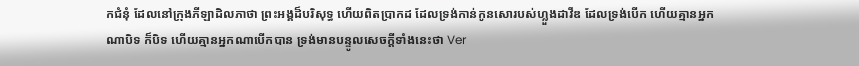កជំនុំ ដែលនៅក្រុងភីឡាដិលភាថា ព្រះអង្គដ៏បរិសុទ្ធ ហើយពិតប្រាកដ ដែលទ្រង់កាន់កូនសោរបស់ហ្លួងដាវីឌ ដែលទ្រង់បើក ហើយគ្មានអ្នកណាបិទ ក៏បិទ ហើយគ្មានអ្នកណាបើកបាន ទ្រង់មានបន្ទូលសេចក្ដីទាំងនេះថា Ver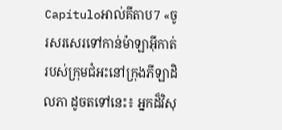Capítuloអាល់គីតាប7 «ចូរសរសេរទៅកាន់ម៉ាឡាអ៊ីកាត់របស់ក្រុមជំអះនៅក្រុងភីឡាដិលភា ដូចតទៅនេះ៖ អ្នកដ៏វិសុ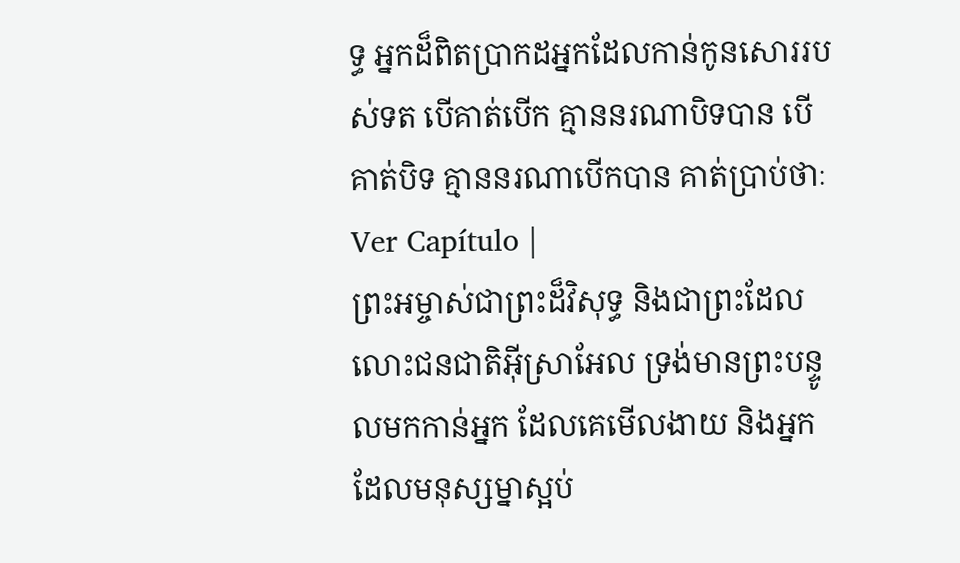ទ្ធ អ្នកដ៏ពិតប្រាកដអ្នកដែលកាន់កូនសោររបស់ទត បើគាត់បើក គ្មាននរណាបិទបាន បើគាត់បិទ គ្មាននរណាបើកបាន គាត់ប្រាប់ថាៈ Ver Capítulo |
ព្រះអម្ចាស់ជាព្រះដ៏វិសុទ្ធ និងជាព្រះដែលលោះជនជាតិអ៊ីស្រាអែល ទ្រង់មានព្រះបន្ទូលមកកាន់អ្នក ដែលគេមើលងាយ និងអ្នកដែលមនុស្សម្នាស្អប់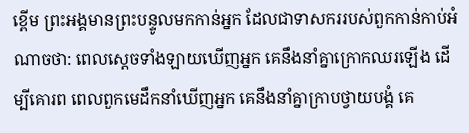ខ្ពើម ព្រះអង្គមានព្រះបន្ទូលមកកាន់អ្នក ដែលជាទាសកររបស់ពួកកាន់កាប់អំណាចថា: ពេលស្ដេចទាំងឡាយឃើញអ្នក គេនឹងនាំគ្នាក្រោកឈរឡើង ដើម្បីគោរព ពេលពួកមេដឹកនាំឃើញអ្នក គេនឹងនាំគ្នាក្រាបថ្វាយបង្គំ គេ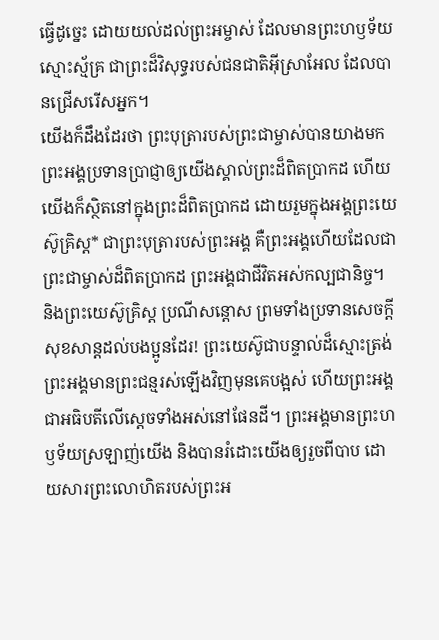ធ្វើដូច្នេះ ដោយយល់ដល់ព្រះអម្ចាស់ ដែលមានព្រះហឫទ័យស្មោះស្ម័គ្រ ជាព្រះដ៏វិសុទ្ធរបស់ជនជាតិអ៊ីស្រាអែល ដែលបានជ្រើសរើសអ្នក។
យើងក៏ដឹងដែរថា ព្រះបុត្រារបស់ព្រះជាម្ចាស់បានយាងមក ព្រះអង្គប្រទានប្រាជ្ញាឲ្យយើងស្គាល់ព្រះដ៏ពិតប្រាកដ ហើយយើងក៏ស្ថិតនៅក្នុងព្រះដ៏ពិតប្រាកដ ដោយរួមក្នុងអង្គព្រះយេស៊ូគ្រិស្ត* ជាព្រះបុត្រារបស់ព្រះអង្គ គឺព្រះអង្គហើយដែលជាព្រះជាម្ចាស់ដ៏ពិតប្រាកដ ព្រះអង្គជាជីវិតអស់កល្បជានិច្ច។
និងព្រះយេស៊ូគ្រិស្ត ប្រណីសន្ដោស ព្រមទាំងប្រទានសេចក្ដីសុខសាន្តដល់បងប្អូនដែរ! ព្រះយេស៊ូជាបន្ទាល់ដ៏ស្មោះត្រង់ ព្រះអង្គមានព្រះជន្មរស់ឡើងវិញមុនគេបង្អស់ ហើយព្រះអង្គជាអធិបតីលើស្ដេចទាំងអស់នៅផែនដី។ ព្រះអង្គមានព្រះហឫទ័យស្រឡាញ់យើង និងបានរំដោះយើងឲ្យរួចពីបាប ដោយសារព្រះលោហិតរបស់ព្រះអ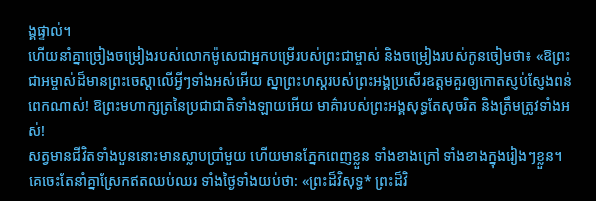ង្គផ្ទាល់។
ហើយនាំគ្នាច្រៀងចម្រៀងរបស់លោកម៉ូសេជាអ្នកបម្រើរបស់ព្រះជាម្ចាស់ និងចម្រៀងរបស់កូនចៀមថា៖ «ឱព្រះជាអម្ចាស់ដ៏មានព្រះចេស្ដាលើអ្វីៗទាំងអស់អើយ ស្នាព្រះហស្ដរបស់ព្រះអង្គប្រសើរឧត្ដមគួរឲ្យកោតស្ញប់ស្ញែងពន់ពេកណាស់! ឱព្រះមហាក្សត្រនៃប្រជាជាតិទាំងឡាយអើយ មាគ៌ារបស់ព្រះអង្គសុទ្ធតែសុចរិត និងត្រឹមត្រូវទាំងអស់!
សត្វមានជីវិតទាំងបួននោះមានស្លាបប្រាំមួយ ហើយមានភ្នែកពេញខ្លួន ទាំងខាងក្រៅ ទាំងខាងក្នុងរៀងៗខ្លួន។ គេចេះតែនាំគ្នាស្រែកឥតឈប់ឈរ ទាំងថ្ងៃទាំងយប់ថា: «ព្រះដ៏វិសុទ្ធ* ព្រះដ៏វិ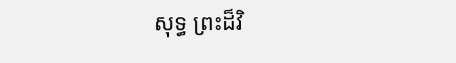សុទ្ធ ព្រះដ៏វិ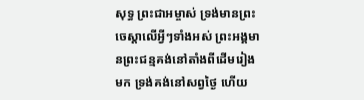សុទ្ធ ព្រះជាអម្ចាស់ ទ្រង់មានព្រះចេស្ដាលើអ្វីៗទាំងអស់ ព្រះអង្គមានព្រះជន្មគង់នៅតាំងពីដើមរៀងមក ទ្រង់គង់នៅសព្វថ្ងៃ ហើយ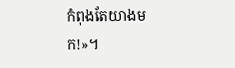កំពុងតែយាងមក!»។